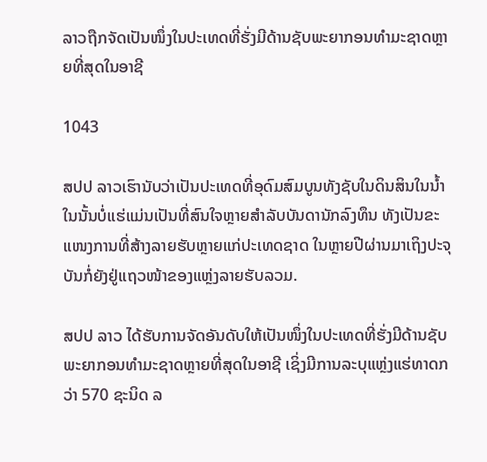ລາວຖືກຈັດເປັນໜຶ່ງໃນປະເທດທີ່ຮັ່ງມີດ້ານຊັບພະຍາກອນທຳມະຊາດຫຼາຍທີ່ສຸດໃນອາຊີ

1043

ສປປ ລາວເຮົານັບວ່າເປັນປະເທດທີ່ອຸດົມສົມບູນທັງຊັບໃນດິນສິນໃນນ້ຳ ໃນນັ້ນບໍ່ແຮ່ແມ່ນເປັນທີ່ສົນໃຈຫຼາຍສຳລັບບັນດານັກລົງທຶນ ທັງເປັນຂະແໜງການທີ່ສ້າງລາຍຮັບຫຼາຍແກ່ປະເທດຊາດ ໃນຫຼາຍປີຜ່ານມາເຖິງປະຈຸບັນກໍ່ຍັງຢູ່ແຖວໜ້າຂອງແຫຼ່ງລາຍຮັບລວມ.

ສປປ ລາວ ໄດ້ຮັບການຈັດອັນດັບໃຫ້ເປັນໜຶ່ງໃນປະເທດທີ່ຮັ່ງມີດ້ານຊັບພະຍາກອນທຳມະຊາດຫຼາຍທີ່ສຸດໃນອາຊີ ເຊິ່ງມີການລະບຸແຫຼ່ງແຮ່ທາດກວ່າ 570 ຊະນິດ ລ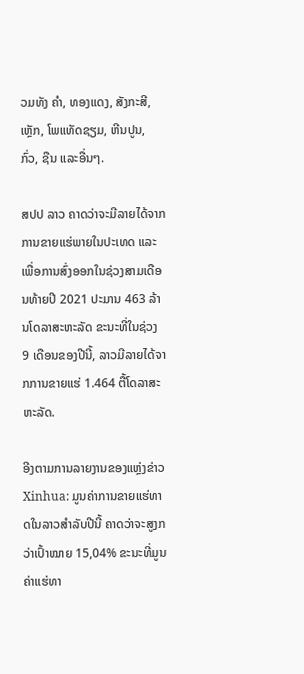ວມທັງ ຄຳ, ທອງແດງ, ສັງກະສີ, ເຫຼັກ, ໂພແທັດຊຽມ, ຫີນປູນ, ກົ່ວ, ຊືນ ແລະອື່ນໆ.

ສປປ ລາວ ຄາດວ່າຈະມີລາຍໄດ້ຈາກການຂາຍແຮ່ພາຍໃນປະເທດ ແລະ ເພື່ອການສົ່ງອອກໃນຊ່ວງສາມເດືອນທ້າຍປີ 2021 ປະມານ 463 ລ້ານໂດລາສະຫະລັດ ຂະນະທີ່ໃນຊ່ວງ 9 ເດືອນຂອງປີນີ້, ລາວມີລາຍໄດ້ຈາກການຂາຍແຮ່ 1.464 ຕື້ໂດລາສະຫະລັດ.

ອີງຕາມການລາຍງານຂອງແຫຼ່ງຂ່າວ Xinhua: ມູນຄ່າການຂາຍແຮ່ທາດໃນລາວສຳລັບປີນີ້ ຄາດວ່າຈະສູງກວ່າເປົ້າໝາຍ 15,04% ຂະນະທີ່ມູນຄ່າແຮ່ທາ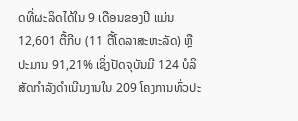ດທີ່ຜະລິດໄດ້ໃນ 9 ເດືອນຂອງປີ ແມ່ນ 12,601 ຕື້ກີບ (11 ຕື້ໂດລາສະຫະລັດ) ຫຼື ປະມານ 91,21% ເຊິ່ງປັດຈຸບັນມີ 124 ບໍລິສັດກຳລັງດຳເນີນງານໃນ 209 ໂຄງການທົ່ວປະ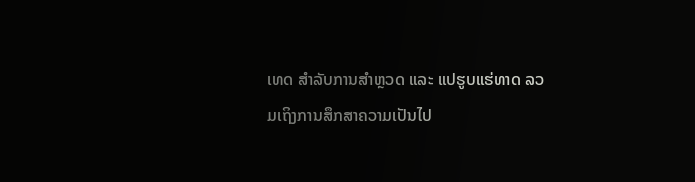ເທດ ສຳລັບການສຳຫຼວດ ແລະ ແປຮູບແຮ່ທາດ ລວມເຖິງການສຶກສາຄວາມເປັນໄປ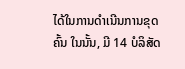ໄດ້ໃນການດຳເນີນການຂຸດຄົ້ນ ໃນນັ້ນ, ມີ 14 ບໍລິສັດ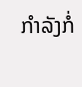ກຳລັງກໍ່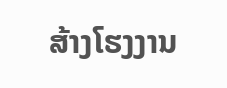ສ້າງໂຮງງານ